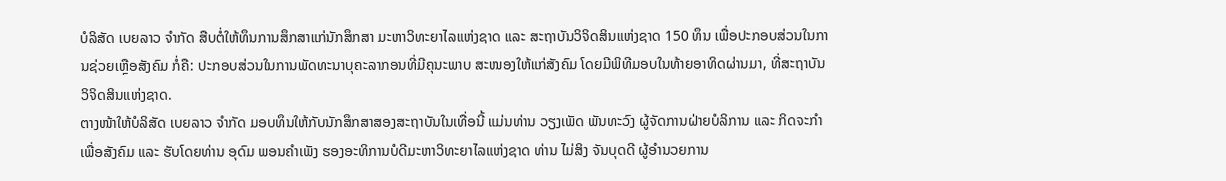ບໍລິສັດ ເບຍລາວ ຈຳກັດ ສືບຕໍ່ໃຫ້ທຶນການສຶກສາແກ່ນັກສຶກສາ ມະຫາວິທະຍາໄລແຫ່ງຊາດ ແລະ ສະຖາບັນວິຈິດສິນແຫ່ງຊາດ 150 ທຶນ ເພື່ອປະກອບສ່ວນໃນການຊ່ວຍເຫຼືອສັງຄົມ ກໍ່ຄື: ປະກອບສ່ວນໃນການພັດທະນາບຸຄະລາກອນທີ່ມີຄຸນະພາບ ສະໜອງໃຫ້ແກ່ສັງຄົມ ໂດຍມີພິທີມອບໃນທ້າຍອາທິດຜ່ານມາ, ທີ່ສະຖາບັນວິຈິດສິນແຫ່ງຊາດ.
ຕາງໜ້າໃຫ້ບໍລິສັດ ເບຍລາວ ຈຳກັດ ມອບທຶນໃຫ້ກັບນັກສຶກສາສອງສະຖາບັນໃນເທື່ອນີ້ ແມ່ນທ່ານ ວຽງເພັດ ພັນທະວົງ ຜູ້ຈັດການຝ່າຍບໍລິການ ແລະ ກິດຈະກຳເພື່ອສັງຄົມ ແລະ ຮັບໂດຍທ່ານ ອຸດົມ ພອນຄຳເພັງ ຮອງອະທິການບໍດີມະຫາວິທະຍາໄລແຫ່ງຊາດ ທ່ານ ໄມ່ສິງ ຈັນບຸດດີ ຜູ້ອຳນວຍການ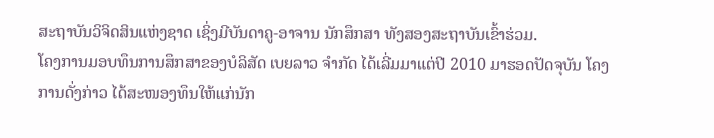ສະຖາບັນວິຈິດສິນແຫ່ງຊາດ ເຊິ່ງມີບັນດາຄູ-ອາຈານ ນັກສຶກສາ ທັງສອງສະຖາບັນເຂົ້າຮ່ວມ.
ໂຄງການມອບທຶນການສຶກສາຂອງບໍລິສັດ ເບຍລາວ ຈຳກັດ ໄດ້ເລີ່ມມາແຕ່ປີ 2010 ມາຮອດປັດຈຸບັນ ໂຄງການດັ່ງກ່າວ ໄດ້ສະໜອງທຶນໃຫ້ແກ່ນັກ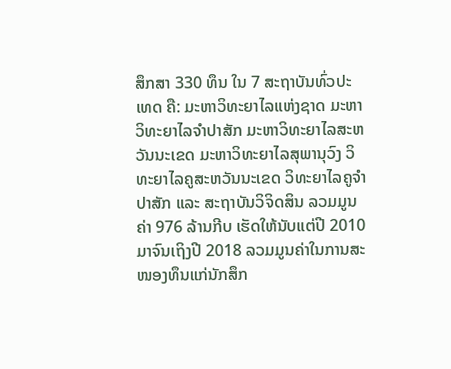ສຶກສາ 330 ທຶນ ໃນ 7 ສະຖາບັນທົ່ວປະເທດ ຄື: ມະຫາວິທະຍາໄລແຫ່ງຊາດ ມະຫາວິທະຍາໄລຈຳປາສັກ ມະຫາວິທະຍາໄລສະຫວັນນະເຂດ ມະຫາວິທະຍາໄລສຸພານຸວົງ ວິທະຍາໄລຄູສະຫວັນນະເຂດ ວິທະຍາໄລຄູຈຳປາສັກ ແລະ ສະຖາບັນວິຈິດສິນ ລວມມູນຄ່າ 976 ລ້ານກີບ ເຮັດໃຫ້ນັບແຕ່ປີ 2010 ມາຈົນເຖິງປີ 2018 ລວມມູນຄ່າໃນການສະໜອງທຶນແກ່ນັກສຶກ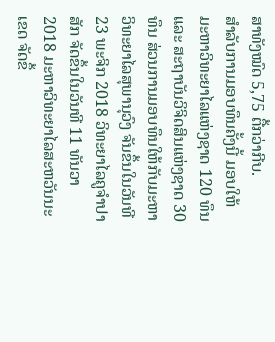ສາທັງໝົດ 5,75 ຕື້ກວ່າກີບ.
ສຳລັບການມອບທຶນຄັ້ງນີ້ ມອບໃຫ້ມະຫາວິທະຍາໄລແຫ່ງຊາດ 120 ທຶນ ແລະ ສະຖາບັນວິຈິດສິນແຫ່ງຊາດ 30 ທຶນ ສ່ວນການມອບທຶນໃຫ້ກັບມະຫາວິທະຍາໄລສຸພານຸວົງ ຈັນຂຶ້ນໃນວັນທີ 23 ພະຈິກ 2018 ວິທະຍາໄລຄູຈຳປາສັກ ຈັດຂຶ້ນໃນວັນທີ 11 ທັນວາ 2018 ມະຫາວິທະຍາໄລສະຫວັນນະເຂດ ຈັດຂຶ້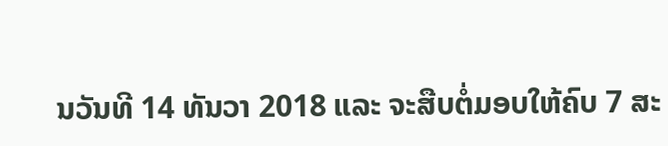ນວັນທີ 14 ທັນວາ 2018 ແລະ ຈະສືບຕໍ່ມອບໃຫ້ຄົບ 7 ສະ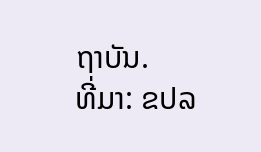ຖາບັນ.
ທີ່ມາ: ຂປລ